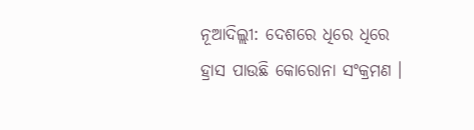ନୂଆଦିଲ୍ଲୀ: ଦେଶରେ ଧିରେ ଧିରେ ହ୍ରାସ ପାଉଛି କୋରୋନା ସଂକ୍ରମଣ ।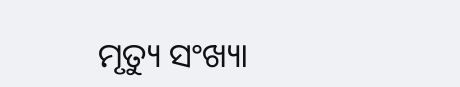ମୃତ୍ୟୁ ସଂଖ୍ୟା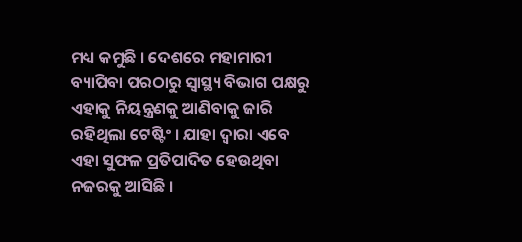ମଧ୍ୟ କମୁଛି । ଦେଶରେ ମହାମାରୀ ବ୍ୟାପିବା ପରଠାରୁ ସ୍ବାସ୍ଥ୍ୟ ବିଭାଗ ପକ୍ଷରୁ ଏହାକୁ ନିୟନ୍ତ୍ରଣକୁ ଆଣିବାକୁ ଜାରି ରହିଥିଲା ଟେଷ୍ଟିଂ । ଯାହା ଦ୍ବାରା ଏବେ ଏହା ସୁଫଳ ପ୍ରତିପାଦିତ ହେଉଥିବା ନଜରକୁ ଆସିଛି ।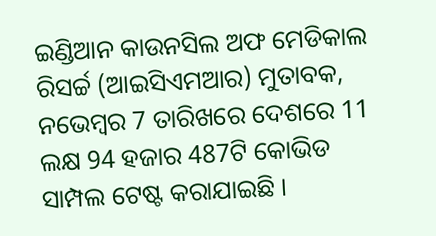ଇଣ୍ଡିଆନ କାଉନସିଲ ଅଫ ମେଡିକାଲ ରିସର୍ଚ୍ଚ (ଆଇସିଏମଆର) ମୁତାବକ, ନଭେମ୍ବର 7 ତାରିଖରେ ଦେଶରେ 11 ଲକ୍ଷ 94 ହଜାର 487ଟି କୋଭିଡ ସାମ୍ପଲ ଟେଷ୍ଟ କରାଯାଇଛି ।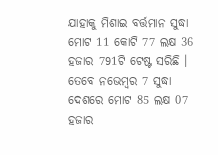ଯାହାକୁ ମିଶାଇ ବର୍ତ୍ତମାନ ସୁଦ୍ଧା ମୋଟ 11 କୋଟି 77 ଲକ୍ଷ 36 ହଜାର 791ଟି ଟେଷ୍ଟ ସରିଛି ।
ତେବେ ନଭେମ୍ବର 7 ସୁଦ୍ଧା ଦେଶରେ ମୋଟ 85 ଲକ୍ଷ 07 ହଜାର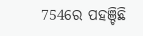754ରେ ପହଞ୍ଚିଛି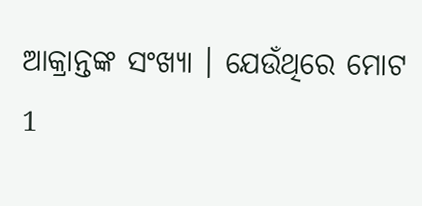ଆକ୍ରାନ୍ତଙ୍କ ସଂଖ୍ୟା । ଯେଉଁଥିରେ ମୋଟ 1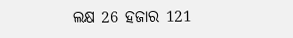ଲକ୍ଷ 26 ହଜାର 121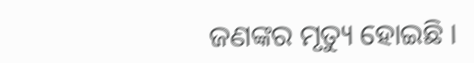ଜଣଙ୍କର ମୃତ୍ୟୁ ହୋଇଛି ।